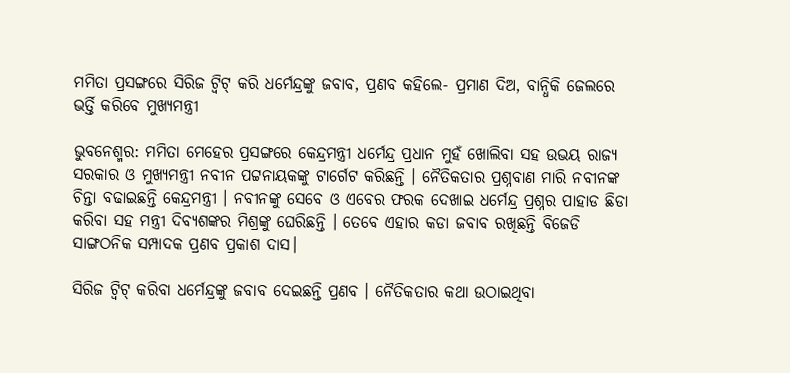ମମିତା ପ୍ରସଙ୍ଗରେ ସିରିଜ ଟ୍ୱିଟ୍ କରି ଧର୍ମେନ୍ଦ୍ରଙ୍କୁ ଜବାବ, ପ୍ରଣବ କହିଲେ- ପ୍ରମାଣ ଦିଅ, ବାନ୍ଧିକି ଜେଲରେ ଭର୍ତ୍ତି କରିବେ ମୁଖ୍ୟମନ୍ତ୍ରୀ

ଭୁବନେଶ୍ମର: ମମିତା ମେହେର ପ୍ରସଙ୍ଗରେ କେନ୍ଦ୍ରମନ୍ତ୍ରୀ ଧର୍ମେନ୍ଦ୍ର ପ୍ରଧାନ ମୁହଁ ଖୋଲିବା ସହ ଉଭୟ ରାଜ୍ୟ ସରକାର ଓ ମୁଖ୍ୟମନ୍ତ୍ରୀ ନବୀନ ପଟ୍ଟନାୟକଙ୍କୁ ଟାର୍ଗେଟ କରିଛନ୍ତି । ନୈତିକତାର ପ୍ରଶ୍ନବାଣ ମାରି ନବୀନଙ୍କ ଚିନ୍ତା ବଢାଇଛନ୍ତି କେନ୍ଦ୍ରମନ୍ତ୍ରୀ । ନବୀନଙ୍କୁ ସେବେ ଓ ଏବେର ଫରକ ଦେଖାଇ ଧର୍ମେନ୍ଦ୍ର ପ୍ରଶ୍ନର ପାହାଡ ଛିଡା କରିବା ସହ ମନ୍ତ୍ରୀ ଦିବ୍ୟଶଙ୍କର ମିଶ୍ରଙ୍କୁ ଘେରିଛନ୍ତି । ତେବେ ଏହାର କଡା ଜବାବ ରଖିଛନ୍ତି ବିଜେଡି ସାଙ୍ଗଠନିକ ସମ୍ପାଦକ ପ୍ରଣବ ପ୍ରକାଶ ଦାସ।

ସିରିଜ ଟ୍ୱିଟ୍ କରିବା ଧର୍ମେନ୍ଦ୍ରଙ୍କୁ ଜବାବ ଦେଇଛନ୍ତି ପ୍ରଣବ । ନୈତିକତାର କଥା ଉଠାଇଥିବା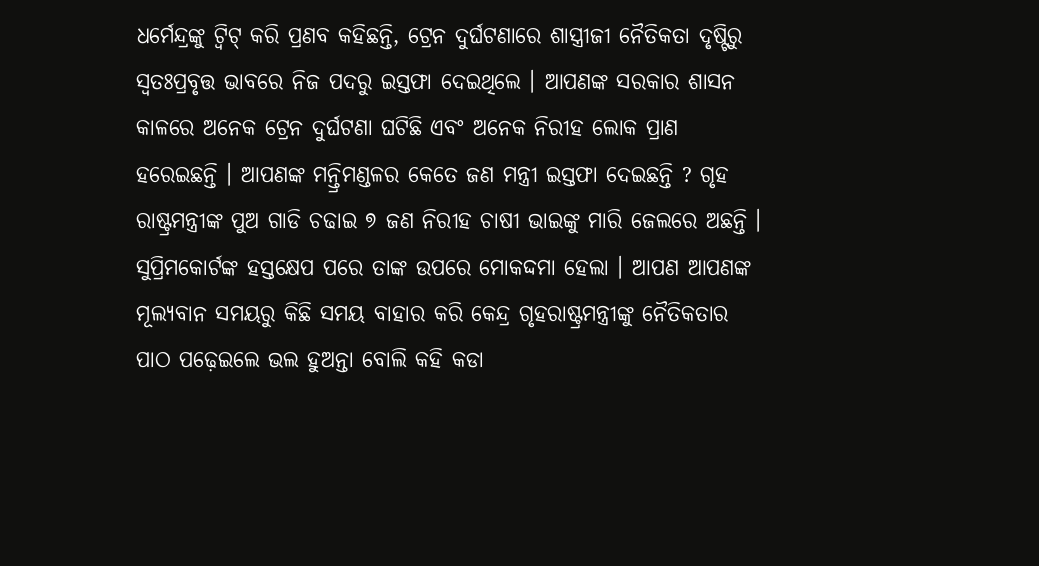ଧର୍ମେନ୍ଦ୍ରଙ୍କୁ ଟ୍ୱିଟ୍ କରି ପ୍ରଣବ କହିଛନ୍ତି, ଟ୍ରେନ ଦୁର୍ଘଟଣାରେ ଶାସ୍ତ୍ରୀଜୀ ନୈତିକତା ଦୃଷ୍ଟିରୁ ସ୍ୱତଃପ୍ରବୃତ୍ତ ଭାବରେ ନିଜ ପଦରୁ ଇସ୍ତଫା ଦେଇଥିଲେ । ଆପଣଙ୍କ ସରକାର ଶାସନ କାଳରେ ଅନେକ ଟ୍ରେନ ଦୁର୍ଘଟଣା ଘଟିଛି ଏବଂ ଅନେକ ନିରୀହ ଲୋକ ପ୍ରାଣ ହରେଇଛନ୍ତି । ଆପଣଙ୍କ ମନ୍ତ୍ରିମଣ୍ଡଳର କେତେ ଜଣ ମନ୍ତ୍ରୀ ଇସ୍ତଫା ଦେଇଛନ୍ତି ? ଗୃହ ରାଷ୍ଟ୍ରମନ୍ତ୍ରୀଙ୍କ ପୁଅ ଗାଡି ଚଢାଇ ୭ ଜଣ ନିରୀହ ଚାଷୀ ଭାଇଙ୍କୁ ମାରି ଜେଲରେ ଅଛନ୍ତି । ସୁପ୍ରିମକୋର୍ଟଙ୍କ ହସ୍ତକ୍ଷେପ ପରେ ତାଙ୍କ ଉପରେ ମୋକଦ୍ଦମା ହେଲା । ଆପଣ ଆପଣଙ୍କ ମୂଲ୍ୟବାନ ସମୟରୁ କିଛି ସମୟ ବାହାର କରି କେନ୍ଦ୍ର ଗୃହରାଷ୍ଟ୍ରମନ୍ତ୍ରୀଙ୍କୁ ନୈତିକତାର ପାଠ ପଢ଼େଇଲେ ଭଲ ହୁଅନ୍ତା ବୋଲି କହି କଡା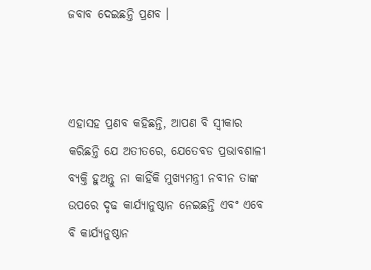ଜବାବ ଦେଇଛନ୍ତି ପ୍ରଣବ ।



ଏହାସହ ପ୍ରଣବ କହିଛନ୍ତି, ଆପଣ ବି ସ୍ୱୀକାର କରିଛନ୍ତି ଯେ ଅତୀତରେ, ଯେତେବଡ ପ୍ରଭାବଶାଳୀ ବ୍ୟକ୍ତି ହୁଅନ୍ତୁ ନା କାହିଁକି ମୁଖ୍ୟମନ୍ତ୍ରୀ ନବୀନ ତାଙ୍କ ଉପରେ ଦୃଢ କାର୍ଯ୍ୟାନୁଷ୍ଠାନ ନେଇଛନ୍ତି ଏବଂ ଏବେ ବି କାର୍ଯ୍ୟନୁଷ୍ଠାନ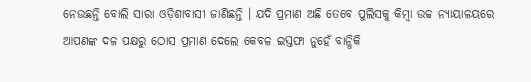ନେଉଛନ୍ତି ବୋଲି ସାରା ଓଡ଼ିଶାବାସୀ ଜାଣିଛନ୍ତି । ଯଦି ପ୍ରମାଣ ଅଛି ତେବେ ପୁଲିସକୁ କିମ୍ବା ଉଚ୍ଚ ନ୍ୟାୟାଳୟରେ ଆପଣଙ୍କ ଦଳ ପକ୍ଷରୁ ଠୋସ ପ୍ରମାଣ ଦେଲେ କେବଳ ଇସ୍ତଫା ନୁହେଁ ବାନ୍ଧିକି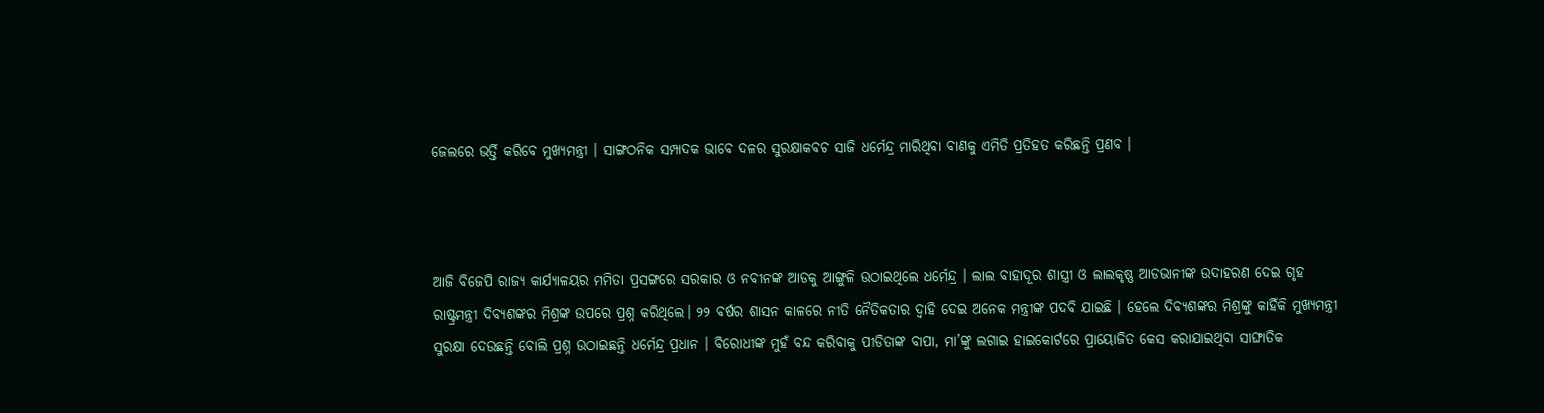ଜେଲରେ ଭର୍ତ୍ତି କରିବେ ମୁଖ୍ୟମନ୍ତ୍ରୀ । ସାଙ୍ଗଠନିକ ସମ୍ପାଦକ ଭାବେ ଦଳର ସୁରକ୍ଷାକବଚ ସାଜି ଧର୍ମେନ୍ଦ୍ର ମାରିଥିବା ବାଣକୁ ଏମିତି ପ୍ରତିହତ କରିଛନ୍ତି ପ୍ରଣବ ।



ଆଜି ବିଜେପି ରାଜ୍ୟ କାର୍ଯ୍ୟାଳୟର ମମିତା ପ୍ରସଙ୍ଗରେ ସରକାର ଓ ନବୀନଙ୍କ ଆଡକୁ ଆଙ୍ଗୁଳି ଉଠାଇଥିଲେ ଧର୍ମେନ୍ଦ୍ର । ଲାଲ ବାହାଦୂର ଶାସ୍ତ୍ରୀ ଓ ଲାଲକୃଷ୍ଣ ଆଡଭାନୀଙ୍କ ଉଦାହରଣ ଦେଇ ଗୃହ ରାଷ୍ଟ୍ରମନ୍ତ୍ରୀ ଦିବ୍ୟଶଙ୍କର ମିଶ୍ରଙ୍କ ଉପରେ ପ୍ରଶ୍ନ କରିଥିଲେ। ୨୨ ବର୍ଷର ଶାସନ କାଳରେ ନୀତି ନୈତିକତାର ଦ୍ୱାହି ଦେଇ ଅନେକ ମନ୍ତ୍ରୀଙ୍କ ପଦବି ଯାଇଛି । ହେଲେ ଦିବ୍ୟଶଙ୍କର ମିଶ୍ରଙ୍କୁ କାହିଁକି ମୁଖ୍ୟମନ୍ତ୍ରୀ ସୁରକ୍ଷା ଦେଉଛନ୍ତି ବୋଲି ପ୍ରଶ୍ନ ଉଠାଇଛନ୍ତି ଧର୍ମେନ୍ଦ୍ର ପ୍ରଧାନ । ବିରୋଧୀଙ୍କ ମୁହଁ ବନ୍ଦ କରିବାକୁ ପୀଡିତାଙ୍କ ବାପା, ମା’ଙ୍କୁ ଲଗାଇ ହାଇକୋର୍ଟରେ ପ୍ରାୟୋଜିତ କେସ କରାଯାଇଥିବା ସାଙ୍ଘାତିକ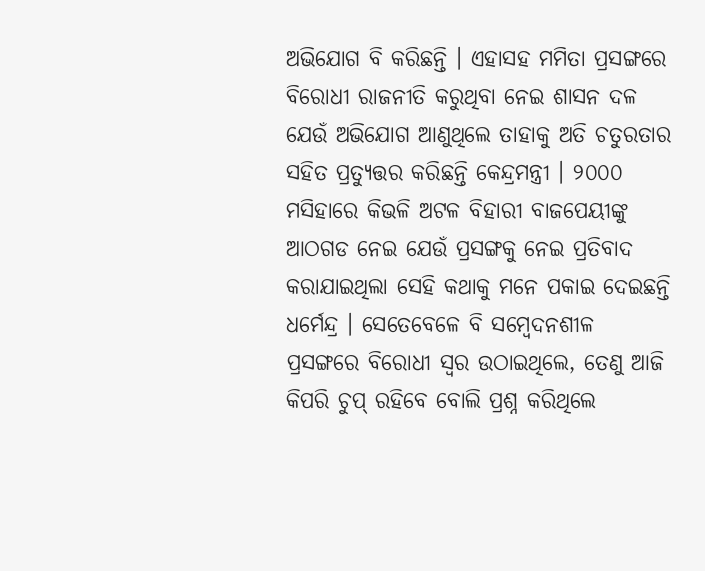ଅଭିଯୋଗ ବି କରିଛନ୍ତି । ଏହାସହ ମମିତା ପ୍ରସଙ୍ଗରେ ବିରୋଧୀ ରାଜନୀତି କରୁଥିବା ନେଇ ଶାସନ ଦଳ ଯେଉଁ ଅଭିଯୋଗ ଆଣୁଥିଲେ ତାହାକୁ ଅତି ଚତୁରତାର ସହିତ ପ୍ରତ୍ୟୁତ୍ତର କରିଛନ୍ତି କେନ୍ଦ୍ରମନ୍ତ୍ରୀ । ୨୦୦୦ ମସିହାରେ କିଭଳି ଅଟଳ ବିହାରୀ ବାଜପେୟୀଙ୍କୁ ଆଠଗଡ ନେଇ ଯେଉଁ ପ୍ରସଙ୍ଗକୁ ନେଇ ପ୍ରତିବାଦ କରାଯାଇଥିଲା ସେହି କଥାକୁ ମନେ ପକାଇ ଦେଇଛନ୍ତି ଧର୍ମେନ୍ଦ୍ର । ସେତେବେଳେ ବି ସମ୍ବେଦନଶୀଳ ପ୍ରସଙ୍ଗରେ ବିରୋଧୀ ସ୍ୱର ଉଠାଇଥିଲେ, ତେଣୁ ଆଜି କିପରି ଚୁପ୍ ରହିବେ ବୋଲି ପ୍ରଶ୍ନ କରିଥିଲେ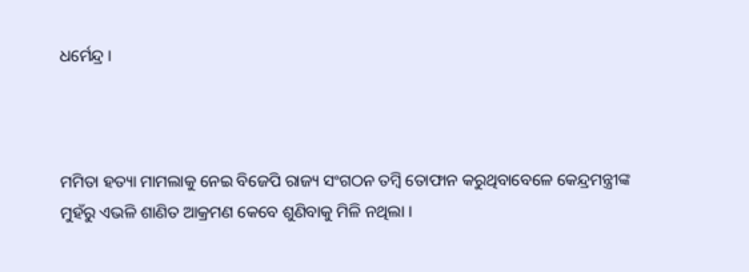ଧର୍ମେନ୍ଦ୍ର ।



ମମିତା ହତ୍ୟା ମାମଲାକୁ ନେଇ ବିଜେପି ରାଜ୍ୟ ସଂଗଠନ ତମ୍ବି ତୋଫାନ କରୁଥିବାବେଳେ କେନ୍ଦ୍ରମନ୍ତ୍ରୀଙ୍କ ମୁହଁରୁ ଏଭଳି ଶାଣିତ ଆକ୍ରମଣ କେବେ ଶୁଣିବାକୁ ମିଳି ନଥିଲା ।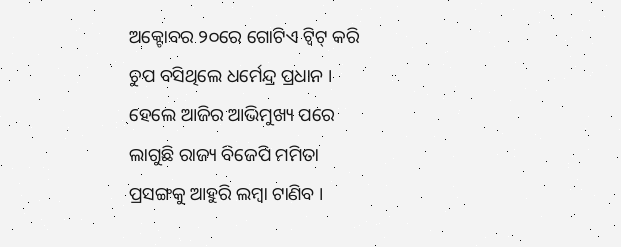ଅକ୍ଟୋବର ୨୦ରେ ଗୋଟିଏ ଟ୍ୱିଟ୍ କରି ଚୁପ ବସିଥିଲେ ଧର୍ମେନ୍ଦ୍ର ପ୍ରଧାନ । ହେଲେ ଆଜିର ଆଭିମୁଖ୍ୟ ପରେ ଲାଗୁଛି ରାଜ୍ୟ ବିଜେପି ମମିତା ପ୍ରସଙ୍ଗକୁ ଆହୁରି ଲମ୍ବା ଟାଣିବ ।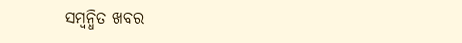ସମ୍ବନ୍ଧିତ ଖବର